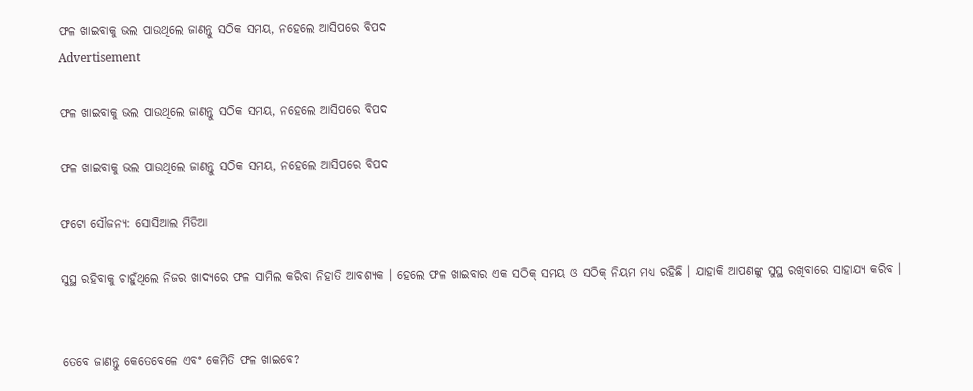ଫଳ ଖାଇବାକୁ ଭଲ ପାଉଥିଲେ ଜାଣନ୍ତୁ ସଠିକ ସମୟ, ନହେଲେ ଆସିପରେ ବିପଦ
Advertisement

ଫଳ ଖାଇବାକୁ ଭଲ ପାଉଥିଲେ ଜାଣନ୍ତୁ ସଠିକ ସମୟ, ନହେଲେ ଆସିପରେ ବିପଦ

ଫଳ ଖାଇବାକୁ ଭଲ ପାଉଥିଲେ ଜାଣନ୍ତୁ ସଠିକ ସମୟ, ନହେଲେ ଆସିପରେ ବିପଦ

ଫଟୋ ସୌଜନ୍ୟ: ସୋସିଆଲ ମିଡିଆ

ସୁସ୍ଥ ରହିବାକୁ ଚାହୁଁଥିଲେ ନିଜର ଖାଦ୍ୟରେ ଫଳ ସାମିଲ କରିବା ନିହାତି ଆବଶ୍ୟକ । ହେଲେ ଫଳ ଖାଇବାର ଏକ ସଠିକ୍ ସମୟ ଓ ସଠିକ୍ ନିୟମ ମଧ୍ୟ ରହିଛି । ଯାହାକି ଆପଣଙ୍କୁ ସୁସ୍ଥ ରଖିବାରେ ସାହାଯ୍ୟ କରିବ ।


ତେବେ ଜାଣନ୍ତୁ କେତେବେଳେ ଏବଂ କେମିତି ଫଳ ଖାଇବେ?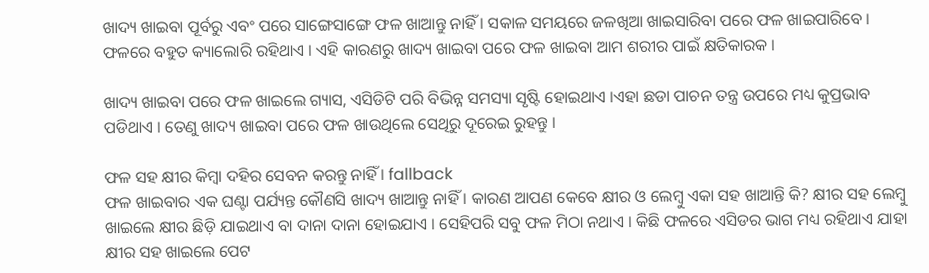ଖାଦ୍ୟ ଖାଇବା ପୂର୍ବରୁ ଏବଂ ପରେ ସାଙ୍ଗେସାଙ୍ଗେ ଫଳ ଖାଆନ୍ତୁ ନାହିଁ । ସକାଳ ସମୟରେ ଜଳଖିଆ ଖାଇସାରିବା ପରେ ଫଳ ଖାଇପାରିବେ । ଫଳରେ ବହୁତ କ୍ୟାଲୋରି ରହିଥାଏ । ଏହି କାରଣରୁ ଖାଦ୍ୟ ଖାଇବା ପରେ ଫଳ ଖାଇବା ଆମ ଶରୀର ପାଇଁ କ୍ଷତିକାରକ ।

ଖାଦ୍ୟ ଖାଇବା ପରେ ଫଳ ଖାଇଲେ ଗ୍ୟାସ, ଏସିଡିଟି ପରି ବିଭିନ୍ନ ସମସ୍ୟା ସୃଷ୍ଟି ହୋଇଥାଏ ।ଏହା ଛଡା ପାଚନ ତନ୍ତ୍ର ଉପରେ ମଧ୍ୟ କୁପ୍ରଭାବ ପଡିଥାଏ । ତେଣୁ ଖାଦ୍ୟ ଖାଇବା ପରେ ଫଳ ଖାଉଥିଲେ ସେଥିରୁ ଦୂରେଇ ରୁହନ୍ତୁ ।

ଫଳ ସହ କ୍ଷୀର କିମ୍ବା ଦହିର ସେବନ କରନ୍ତୁ ନାହିଁ । fallback
ଫଳ ଖାଇବାର ଏକ ଘଣ୍ଟା ପର୍ଯ୍ୟନ୍ତ କୌଣସି ଖାଦ୍ୟ ଖାଆନ୍ତୁ ନାହିଁ । କାରଣ ଆପଣ କେବେ କ୍ଷୀର ଓ ଲେମ୍ୱୁ ଏକା ସହ ଖାଆନ୍ତି କି? କ୍ଷୀର ସହ ଲେମ୍ୱୁ ଖାଇଲେ କ୍ଷୀର ଛିଡ଼ି ଯାଇଥାଏ ବା ଦାନା ଦାନା ହୋଇଯାଏ । ସେହିପରି ସବୁ ଫଳ ମିଠା ନଥାଏ । କିଛି ଫଳରେ ଏସିଡର ଭାଗ ମଧ୍ୟ ରହିଥାଏ ଯାହା କ୍ଷୀର ସହ ଖାଇଲେ ପେଟ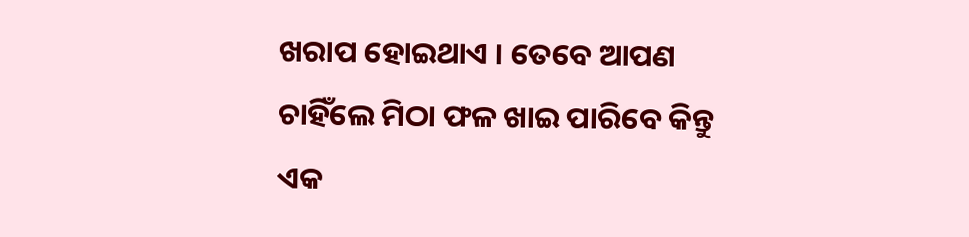ଖରାପ ହୋଇଥାଏ । ତେବେ ଆପଣ ଚାହିଁଲେ ମିଠା ଫଳ ଖାଇ ପାରିବେ କିନ୍ତୁ ଏକ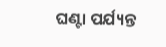ଘଣ୍ଟା ପର୍ଯ୍ୟନ୍ତ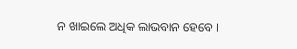ନ ଖାଇଲେ ଅଧିକ ଲାଭବାନ ହେବେ ।